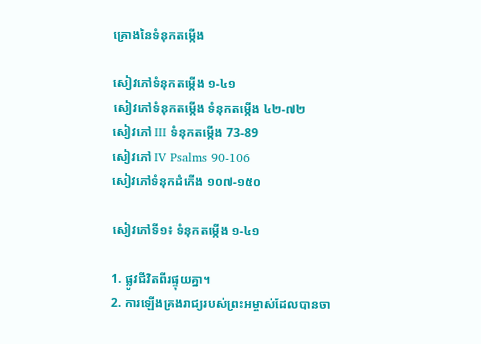គ្រោងនៃទំនុកតម្កើង

សៀវភៅទំនុកតម្កើង ១-៤១
សៀវភៅទំនុកតម្កើង ទំនុកតម្កើង ៤២-៧២
សៀវភៅ III ទំនុកតម្កើង 73-89
សៀវភៅ IV Psalms 90-106
សៀវភៅទំនុកដំកើង ១០៧-១៥០

សៀវភៅទី១៖ ទំនុកតម្កើង ១-៤១

1. ផ្លូវជីវិតពីរផ្ទុយគ្នា។
2. ការឡើងគ្រងរាជ្យរបស់ព្រះអម្ចាស់ដែលបានចា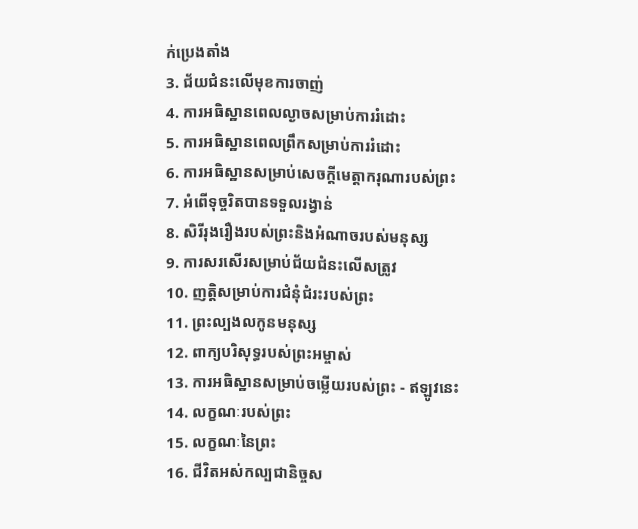ក់ប្រេងតាំង
3. ជ័យជំនះលើមុខការចាញ់
4. ការអធិស្ឋានពេលល្ងាចសម្រាប់ការរំដោះ
5. ការអធិស្ឋានពេលព្រឹកសម្រាប់ការរំដោះ
6. ការអធិស្ឋានសម្រាប់សេចក្តីមេត្តាករុណារបស់ព្រះ
7. អំពើទុច្ចរិតបានទទួលរង្វាន់
8. សិរីរុងរឿងរបស់ព្រះនិងអំណាចរបស់មនុស្ស
9. ការសរសើរសម្រាប់ជ័យជំនះលើសត្រូវ
10. ញត្តិសម្រាប់ការជំនុំជំរះរបស់ព្រះ
11. ព្រះល្បងលកូនមនុស្ស
12. ពាក្យបរិសុទ្ធរបស់ព្រះអម្ចាស់
13. ការអធិស្ឋានសម្រាប់ចម្លើយរបស់ព្រះ - ឥឡូវនេះ
14. លក្ខណៈរបស់ព្រះ
15. លក្ខណៈនៃព្រះ
16. ជីវិតអស់កល្បជានិច្ចស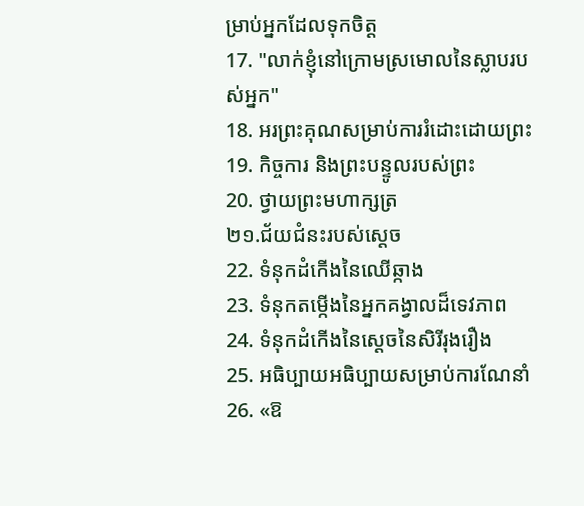ម្រាប់អ្នកដែលទុកចិត្ត
17. "លាក់ខ្ញុំនៅក្រោមស្រមោលនៃស្លាបរបស់អ្នក"
18. អរព្រះគុណសម្រាប់ការរំដោះដោយព្រះ
19. កិច្ចការ និងព្រះបន្ទូលរបស់ព្រះ
20. ថ្វាយព្រះមហាក្សត្រ
២១.ជ័យជំនះរបស់ស្តេច
22. ទំនុកដំកើងនៃឈើឆ្កាង
23. ទំនុកតម្កើងនៃអ្នកគង្វាលដ៏ទេវភាព
24. ទំនុកដំកើងនៃស្តេចនៃសិរីរុងរឿង
25. អធិប្បាយអធិប្បាយសម្រាប់ការណែនាំ
26. «ឱ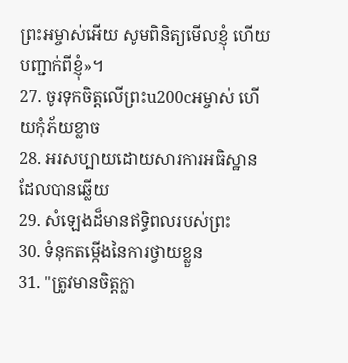ព្រះអម្ចាស់អើយ សូមពិនិត្យមើលខ្ញុំ ហើយបញ្ជាក់ពីខ្ញុំ»។
27. ចូរទុកចិត្តលើព្រះu200cអម្ចាស់ ហើយកុំភ័យខ្លាច
28. អរសប្បាយដោយសារការអធិស្ឋានដែលបានឆ្លើយ
29. សំឡេងដ៏មានឥទ្ធិពលរបស់ព្រះ
30. ទំនុកតម្កើងនៃការថ្វាយខ្លួន
31. "ត្រូវមានចិត្តក្លា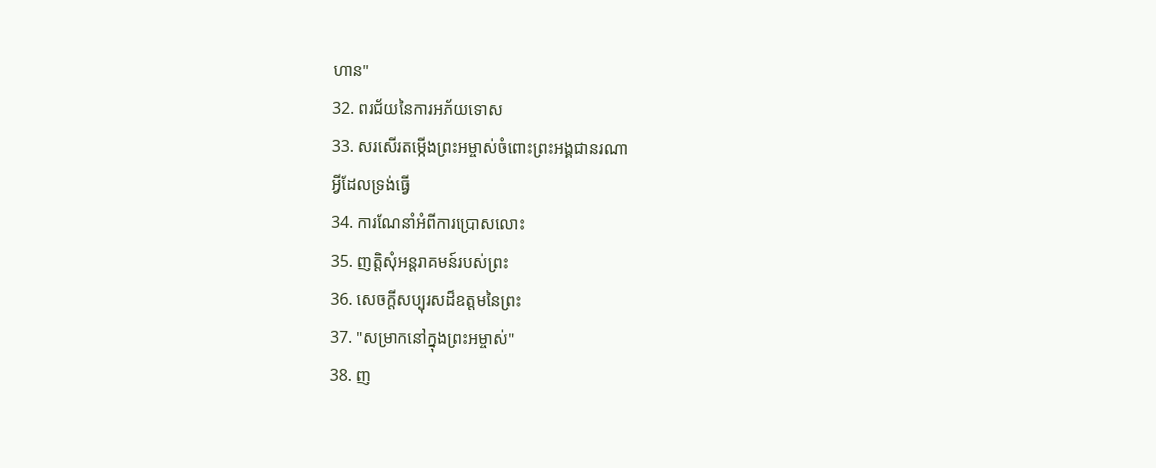ហាន"
32. ពរជ័យនៃការអភ័យទោស
33. សរសើរតម្កើងព្រះអម្ចាស់ចំពោះព្រះអង្គជានរណា
អ្វីដែលទ្រង់ធ្វើ
34. ការណែនាំអំពីការប្រោសលោះ
35. ញត្តិសុំអន្តរាគមន៍របស់ព្រះ
36. សេចក្តីសប្បុរសដ៏ឧត្តមនៃព្រះ
37. "សម្រាកនៅក្នុងព្រះអម្ចាស់"
38. ញ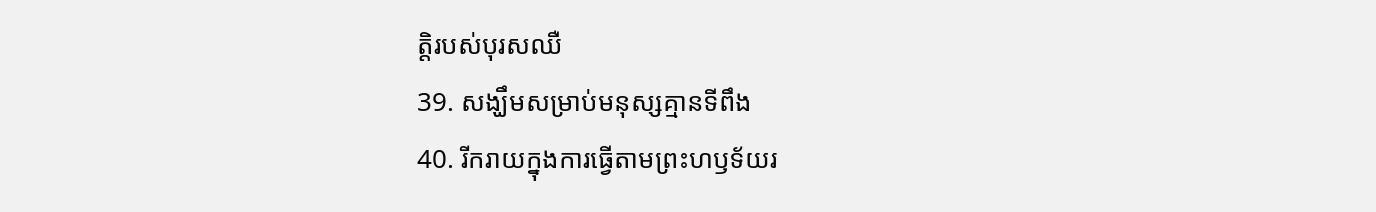ត្តិរបស់បុរសឈឺ
39. សង្ឃឹមសម្រាប់មនុស្សគ្មានទីពឹង
40. រីករាយក្នុងការធ្វើតាមព្រះហឫទ័យរ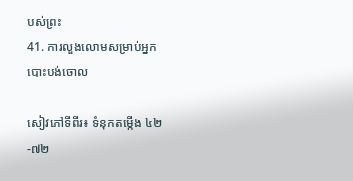បស់ព្រះ
41. ការលួងលោមសម្រាប់អ្នកបោះបង់ចោល

សៀវភៅទីពីរ៖ ទំនុកតម្កើង ៤២-៧២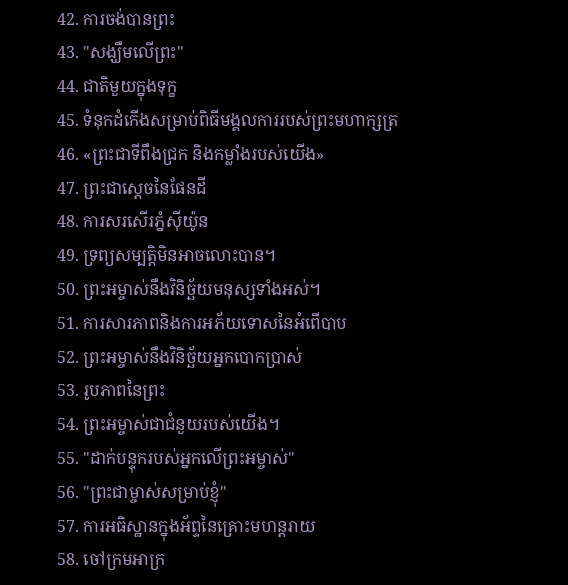42. ការចង់បានព្រះ
43. "សង្ឃឹមលើព្រះ"
44. ជាតិមួយក្នុងទុក្ខ
45. ទំនុកដំកើងសម្រាប់ពិធីមង្គលការរបស់ព្រះមហាក្សត្រ
46. «ព្រះជាទីពឹងជ្រក និងកម្លាំងរបស់យើង»
47. ព្រះជាស្តេចនៃផែនដី
48. ការសរសើរភ្នំស៊ីយ៉ូន
49. ទ្រព្យសម្បត្តិមិនអាចលោះបាន។
50. ព្រះអម្ចាស់នឹងវិនិច្ឆ័យមនុស្សទាំងអស់។
51. ការសារភាពនិងការអភ័យទោសនៃអំពើបាប
52. ព្រះអម្ចាស់នឹងវិនិច្ឆ័យអ្នកបោកប្រាស់
53. រូបភាពនៃព្រះ
54. ព្រះអម្ចាស់ជាជំនួយរបស់យើង។
55. "ដាក់បន្ទុករបស់អ្នកលើព្រះអម្ចាស់"
56. "ព្រះជាម្ចាស់សម្រាប់ខ្ញុំ"
57. ការអធិស្ឋានក្នុងអ័ព្ទនៃគ្រោះមហន្តរាយ
58. ចៅក្រមអាក្រ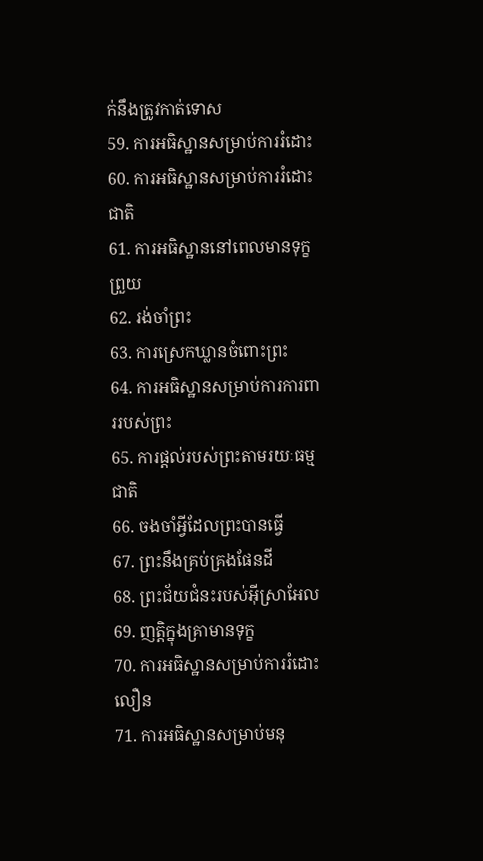ក់នឹងត្រូវកាត់ទោស
59. ការអធិស្ឋានសម្រាប់ការរំដោះ
60. ការអធិស្ឋានសម្រាប់ការរំដោះ
ជាតិ
61. ការអធិស្ឋាននៅពេលមានទុក្ខព្រួយ
62. រង់ចាំព្រះ
63. ការស្រេកឃ្លានចំពោះព្រះ
64. ការអធិស្ឋានសម្រាប់ការការពាររបស់ព្រះ
65. ការផ្តល់របស់ព្រះតាមរយៈធម្មជាតិ
66. ចងចាំអ្វីដែលព្រះបានធ្វើ
67. ព្រះនឹងគ្រប់គ្រងផែនដី
68. ព្រះជ័យជំនះរបស់អ៊ីស្រាអែល
69. ញត្តិក្នុងគ្រាមានទុក្ខ
70. ការអធិស្ឋានសម្រាប់ការរំដោះលឿន
71. ការអធិស្ឋានសម្រាប់មនុ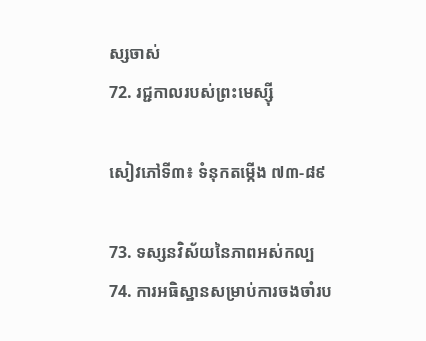ស្សចាស់
72. រជ្ជកាលរបស់ព្រះមេស្ស៊ី

សៀវភៅទី៣៖ ទំនុកតម្កើង ៧៣-៨៩

73. ទស្សនវិស័យនៃភាពអស់កល្ប
74. ការអធិស្ឋានសម្រាប់ការចងចាំរប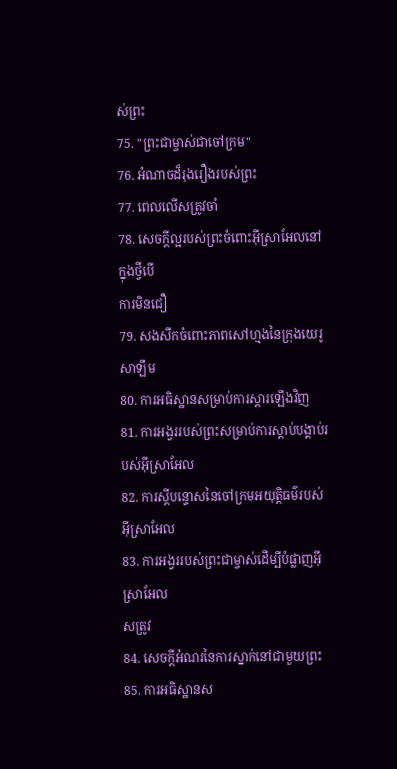ស់ព្រះ
75. "ព្រះជាម្ចាស់ជាចៅក្រម"
76. អំណាចដ៏រុងរឿងរបស់ព្រះ
77. ពេលលើសត្រូវចាំ
78. សេចក្តីល្អរបស់ព្រះចំពោះអ៊ីស្រាអែលនៅក្នុងថ្វីបើ
ការមិនជឿ
79. សងសឹកចំពោះភាពសៅហ្មងនៃក្រុងយេរូសាឡឹម
80. ការអធិស្ឋានសម្រាប់ការស្តារឡើងវិញ
81. ការអង្វររបស់ព្រះសម្រាប់ការស្តាប់បង្គាប់របស់អ៊ីស្រាអែល
82. ការស្តីបន្ទោសនៃចៅក្រមអយុត្តិធម៌របស់អ៊ីស្រាអែល
83. ការអង្វររបស់ព្រះជាម្ចាស់ដើម្បីបំផ្លាញអ៊ីស្រាអែល
សត្រូវ
84. សេចក្តីអំណរនៃការស្នាក់នៅជាមួយព្រះ
85. ការអធិស្ឋានស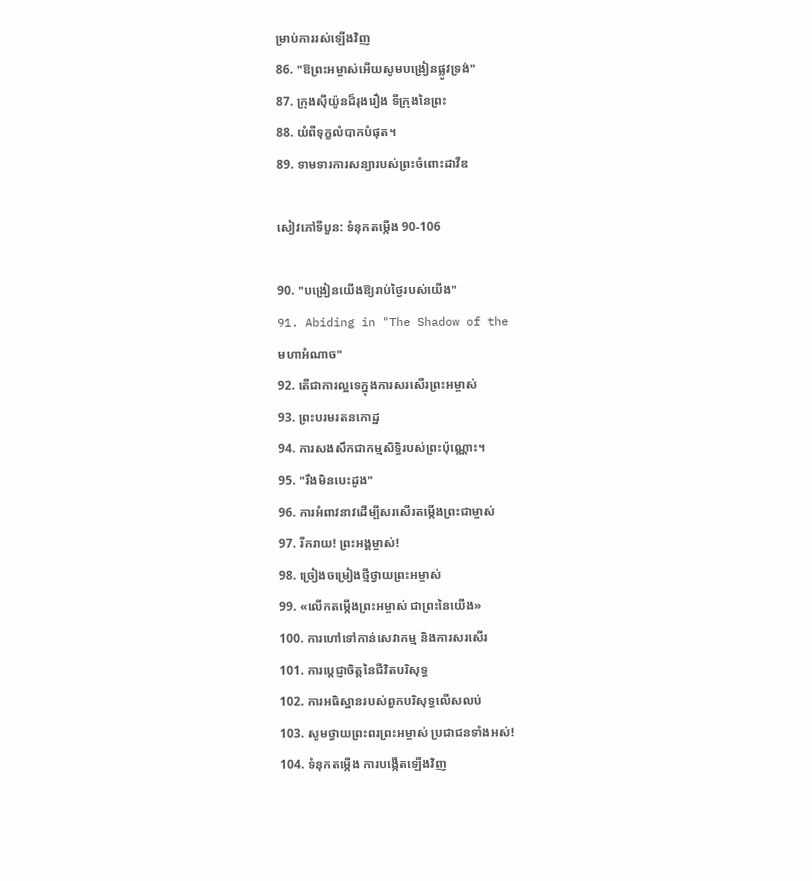ម្រាប់ការរស់ឡើងវិញ
86. "ឱព្រះអម្ចាស់អើយសូមបង្រៀនផ្លូវទ្រង់"
87. ក្រុងស៊ីយ៉ូនដ៏រុងរឿង ទីក្រុងនៃព្រះ
88. យំពីទុក្ខលំបាកបំផុត។
89. ទាមទារការសន្យារបស់ព្រះចំពោះដាវីឌ

សៀវភៅទីបួន: ទំនុកតម្កើង 90-106

90. "បង្រៀនយើងឱ្យរាប់ថ្ងៃរបស់យើង"
91. Abiding in "The Shadow of the
មហាអំណាច"
92. តើជាការល្អទេក្នុងការសរសើរព្រះអម្ចាស់
93. ព្រះបរមរតនកោដ្ឋ
94. ការសងសឹកជាកម្មសិទ្ធិរបស់ព្រះប៉ុណ្ណោះ។
95. "រឹងមិនបេះដូង"
96. ការអំពាវនាវដើម្បីសរសើរតម្កើងព្រះជាម្ចាស់
97. រីករាយ! ព្រះអង្គម្ចាស់!
98. ច្រៀងចម្រៀងថ្មីថ្វាយព្រះអម្ចាស់
99. «លើកតម្កើងព្រះអម្ចាស់ ជាព្រះនៃយើង»
100. ការហៅទៅកាន់សេវាកម្ម និងការសរសើរ
101. ការប្តេជ្ញាចិត្តនៃជីវិតបរិសុទ្ធ
102. ការអធិស្ឋានរបស់ពួកបរិសុទ្ធលើសលប់
103. សូមថ្វាយព្រះពរព្រះអម្ចាស់ ប្រជាជនទាំងអស់!
104. ទំនុកតម្កើង ការបង្កើតឡើងវិញ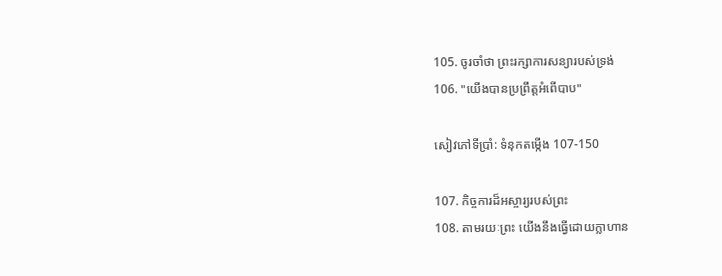105. ចូរចាំថា ព្រះរក្សាការសន្យារបស់ទ្រង់
106. "យើងបានប្រព្រឹត្តអំពើបាប"

សៀវភៅទីប្រាំ: ទំនុកតម្កើង 107-150

107. កិច្ចការដ៏អស្ចារ្យរបស់ព្រះ
108. តាមរយៈព្រះ យើងនឹងធ្វើដោយក្លាហាន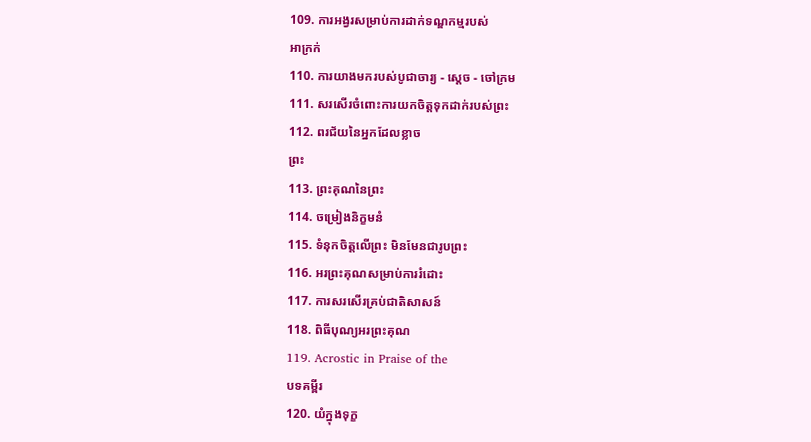109. ការអង្វរសម្រាប់ការដាក់ទណ្ឌកម្មរបស់
អាក្រក់
110. ការយាងមករបស់បូជាចារ្យ - ស្តេច - ចៅក្រម
111. សរសើរចំពោះការយកចិត្តទុកដាក់របស់ព្រះ
112. ពរជ័យនៃអ្នកដែលខ្លាច
ព្រះ
113. ព្រះគុណនៃព្រះ
114. ចម្រៀងនិក្ខមនំ
115. ទំនុកចិត្តលើព្រះ មិនមែនជារូបព្រះ
116. អរព្រះគុណសម្រាប់ការរំដោះ
117. ការសរសើរគ្រប់ជាតិសាសន៍
118. ពិធីបុណ្យអរព្រះគុណ
119. Acrostic in Praise of the
បទគម្ពីរ
120. យំក្នុងទុក្ខ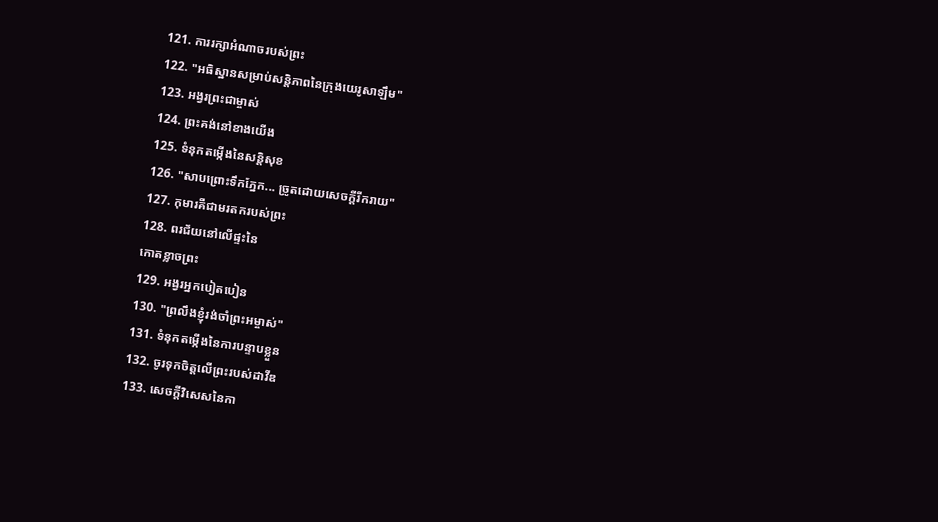121. ការរក្សាអំណាចរបស់ព្រះ
122. "អធិស្ឋានសម្រាប់សន្តិភាពនៃក្រុងយេរូសាឡឹម"
123. អង្វរព្រះជាម្ចាស់
124. ព្រះគង់នៅខាងយើង
125. ទំនុកតម្កើងនៃសន្តិសុខ
126. "សាបព្រោះទឹកភ្នែក... ច្រូតដោយសេចក្តីរីករាយ"
127. កុមារគឺជាមរតករបស់ព្រះ
128. ពរជ័យនៅលើផ្ទះនៃ
កោតខ្លាចព្រះ
129. អង្វរអ្នកបៀតបៀន
130. "ព្រលឹងខ្ញុំរង់ចាំព្រះអម្ចាស់"
131. ទំនុកតម្កើងនៃការបន្ទាបខ្លួន
132. ចូរទុកចិត្តលើព្រះរបស់ដាវីឌ
133. សេចក្តីវិសេសនៃកា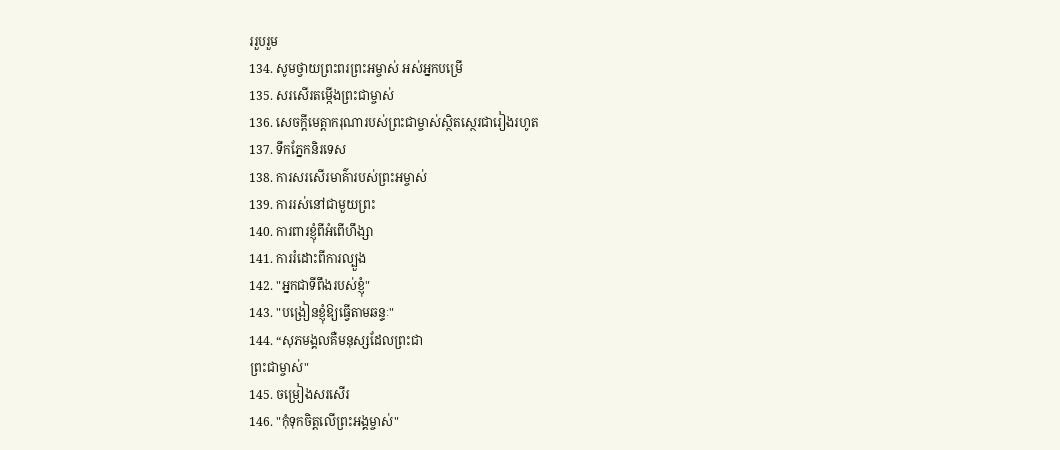ររួបរួម
134. សូមថ្វាយព្រះពរព្រះអម្ចាស់ អស់អ្នកបម្រើ
135. សរសើរតម្កើងព្រះជាម្ចាស់
136. សេចក្ដីមេត្តាករុណារបស់ព្រះជាម្ចាស់ស្ថិតស្ថេរជារៀងរហូត
137. ទឹកភ្នែកនិរទេស
138. ការសរសើរមាគ៌ារបស់ព្រះអម្ចាស់
139. ការរស់នៅជាមួយព្រះ
140. ការពារខ្ញុំពីអំពើហឹង្សា
141. ការរំដោះពីការល្បួង
142. "អ្នកជាទីពឹងរបស់ខ្ញុំ"
143. "បង្រៀនខ្ញុំឱ្យធ្វើតាមឆន្ទៈ"
144. “សុភមង្គលគឺមនុស្សដែលព្រះជា
ព្រះជាម្ចាស់"
145. ចម្រៀងសរសើរ
146. "កុំទុកចិត្តលើព្រះអង្គម្ចាស់"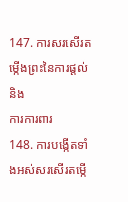147. ការសរសើរតម្កើងព្រះនៃការផ្តល់និង
ការការពារ
148. ការបង្កើតទាំងអស់សរសើរតម្កើ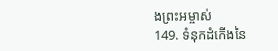ងព្រះអម្ចាស់
149. ទំនុកដំកើងនៃ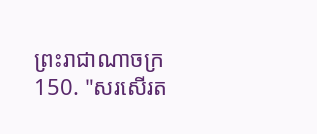ព្រះរាជាណាចក្រ
150. "សរសើរត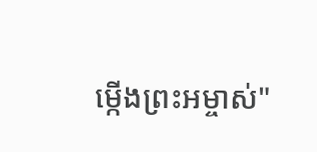ម្កើងព្រះអម្ចាស់"